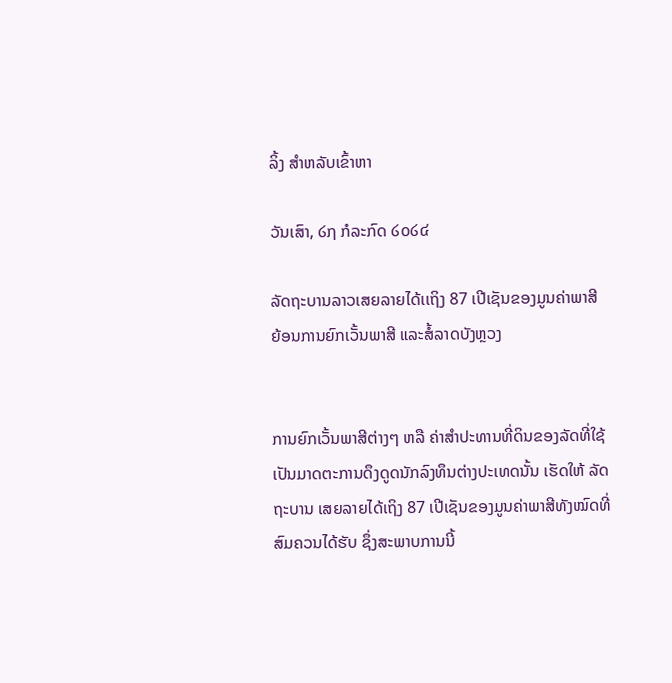ລິ້ງ ສຳຫລັບເຂົ້າຫາ

ວັນເສົາ, ໒໗ ກໍລະກົດ ໒໐໒໔

ລັດຖະບານລາວເສຍລາຍໄດ້ເເຖິງ 87 ເປີເຊັນຂອງມູນຄ່າພາສີ ຍ້ອນການຍົກເວັ້ນພາສີ ແລະສໍ້ລາດບັງຫຼວງ


ການຍົກເວັ້ນພາສີຕ່າງໆ ຫລື ຄ່າສໍາປະທານທີ່ດິນຂອງລັດທີ່ໃຊ້ເປັນມາດຕະການດຶງດູດນັກລົງທຶນຕ່າງປະເທດນັ້ນ ເຮັດໃຫ້ ລັດຖະບານ ເສຍລາຍໄດ້ເຖິງ 87 ເປີເຊັນຂອງມູນຄ່າພາສີທັງໝົດທີ່ສົມຄວນໄດ້ຮັບ ຊຶ່ງສະພາບການນີ້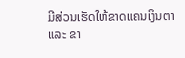ມີສ່ວນເຮັດໃຫ້ຂາດແຄນເງິນຕາ ແລະ ຂາ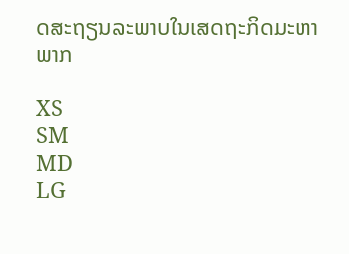ດສະຖຽນລະພາບໃນເສດຖະກິດມະຫາພາກ

XS
SM
MD
LG